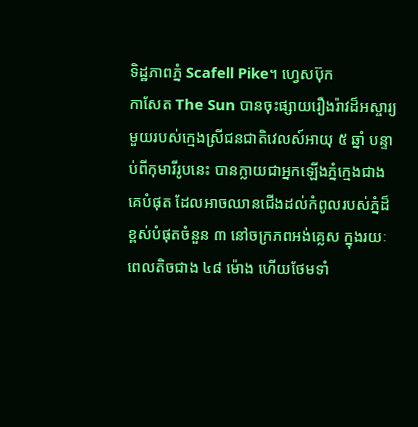ទិដ្ឋភាពភ្នំ Scafell Pike។ ហ្វេសប៊ុក
កាសែត The Sun បានចុះផ្សាយរឿងរ៉ាវដ៏អស្ចារ្យមួយរបស់ក្មេងស្រីជនជាតិវេលស៍អាយុ ៥ ឆ្នាំ បន្ទាប់ពីកុមារីរូបនេះ បានក្លាយជាអ្នកឡើងភ្នំក្មេងជាងគេបំផុត ដែលអាចឈានជើងដល់កំពូលរបស់ភ្នំដ៏ខ្ពស់បំផុតចំនួន ៣ នៅចក្រភពអង់គ្លេស ក្នុងរយៈពេលតិចជាង ៤៨ ម៉ោង ហើយថែមទាំ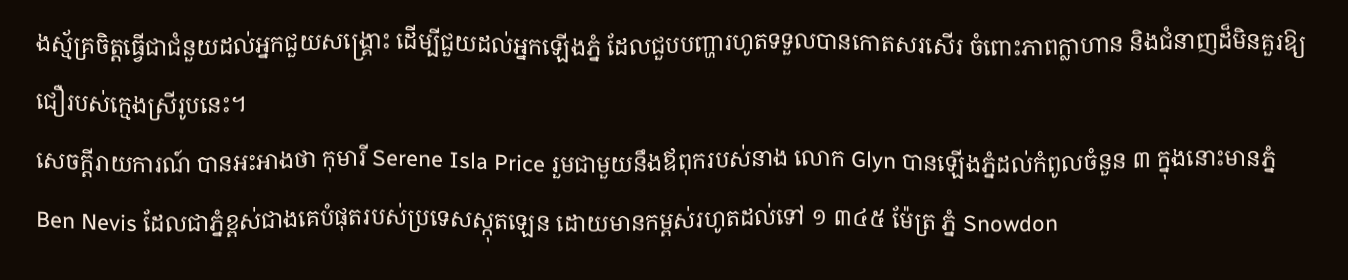ងស្ម័គ្រចិត្តធ្វើជាជំនួយដល់អ្នកជួយសង្គ្រោះ ដើម្បីជួយដល់អ្នកឡើងភ្នំ ដែលជួបបញ្ហារហូតទទួលបានកោតសរសើរ ចំពោះភាពក្លាហាន និងជំនាញដ៏មិនគួរឱ្យជឿរបស់ក្មេងស្រីរូបនេះ។
សេចក្ដីរាយការណ៍ បានអះអាងថា កុមារី Serene Isla Price រួមជាមួយនឹងឪពុករបស់នាង លោក Glyn បានឡើងភ្នំដល់កំពូលចំនួន ៣ ក្នុងនោះមានភ្នំ Ben Nevis ដែលជាភ្នំខ្ពស់ជាងគេបំផុតរបស់ប្រទេសស្កុតឡេន ដោយមានកម្ពស់រហូតដល់ទៅ ១ ៣៤៥ ម៉ែត្រ ភ្នំ Snowdon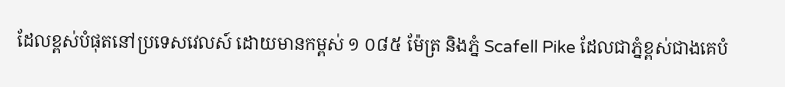ដែលខ្ពស់បំផុតនៅប្រទេសវេលស៍ ដោយមានកម្ពស់ ១ ០៨៥ ម៉ែត្រ និងភ្នំ Scafell Pike ដែលជាភ្នំខ្ពស់ជាងគេបំ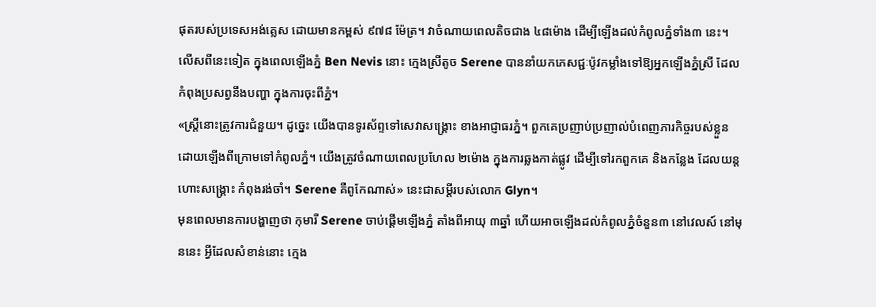ផុតរបស់ប្រទេសអង់គ្លេស ដោយមានកម្ពស់ ៩៧៨ ម៉ែត្រ។ វាចំណាយពេលតិចជាង ៤៨ម៉ោង ដើម្បីឡើងដល់កំពូលភ្នំទាំង៣ នេះ។
លើសពីនេះទៀត ក្នុងពេលឡើងភ្នំ Ben Nevis នោះ ក្មេងស្រីតូច Serene បាននាំយកភេសជ្ជៈប៉ូវកម្លាំងទៅឱ្យអ្នកឡើងភ្នំស្រី ដែលកំពុងប្រសព្វនឹងបញ្ហា ក្នុងការចុះពីភ្នំ។
«ស្ត្រីនោះត្រូវការជំនួយ។ ដូច្នេះ យើងបានទូរស័ព្ទទៅសេវាសង្គ្រោះ ខាងអាជ្ញាធរភ្នំ។ ពួកគេប្រញាប់ប្រញាល់បំពេញភារកិច្ចរបស់ខ្លួន ដោយឡើងពីក្រោមទៅកំពូលភ្នំ។ យើងត្រូវចំណាយពេលប្រហែល ២ម៉ោង ក្នុងការឆ្លងកាត់ផ្លូវ ដើម្បីទៅរកពួកគេ និងកន្លែង ដែលយន្តហោះសង្គ្រោះ កំពុងរង់ចាំ។ Serene គឺពូកែណាស់» នេះជាសម្ដីរបស់លោក Glyn។
មុនពេលមានការបង្ហាញថា កុមារី Serene ចាប់ផ្ដើមឡើងភ្នំ តាំងពីអាយុ ៣ឆ្នាំ ហើយអាចឡើងដល់កំពូលភ្នំចំនួន៣ នៅវេលស៍ នៅមុននេះ អ្វីដែលសំខាន់នោះ ក្មេង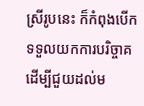ស្រីរូបនេះ ក៏កំពុងបើកទទួលយកការបរិច្ចាគ ដើម្បីជួយដល់ម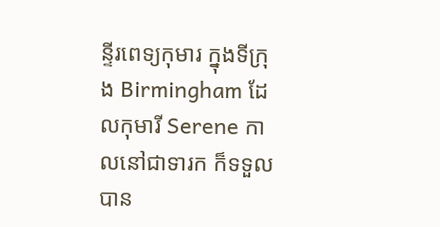ន្ទីរពេទ្យកុមារ ក្នុងទីក្រុង Birmingham ដែលកុមារី Serene កាលនៅជាទារក ក៏ទទួលបាន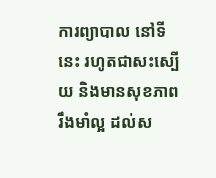ការព្យាបាល នៅទីនេះ រហូតជាសះស្បើយ និងមានសុខភាពរឹងមាំល្អ ដល់ស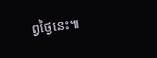ព្វថ្ងៃនេះ៕